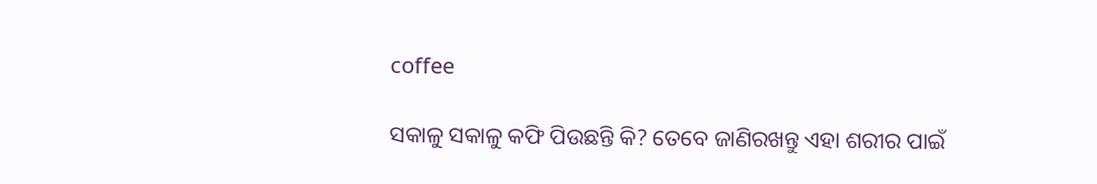coffee

ସକାଳୁ ସକାଳୁ କଫି ପିଉଛନ୍ତି କି? ତେବେ ଜାଣିରଖନ୍ତୁ ଏହା ଶରୀର ପାଇଁ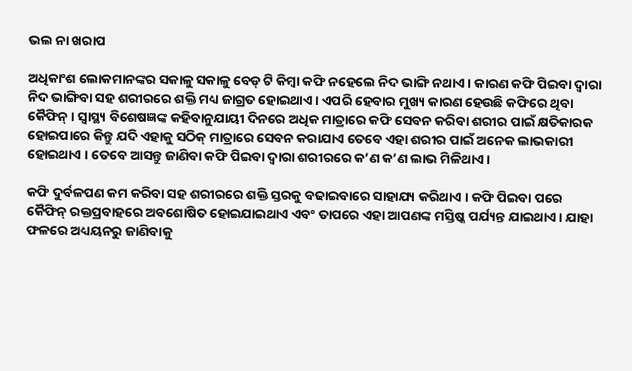ଭଲ ନା ଖରାପ

ଅଧିକାଂଶ ଲୋକମାନଙ୍କର ସକାଳୁ ସକାଳୁ ବେଡ୍ ଟି କିମ୍ବା କଫି ନହେଲେ ନିଦ ଭାଙ୍ଗି ନଥାଏ । କାରଣ କଫି ପିଇବା ଦ୍ୱାରା ନିଦ ଭାଙ୍ଗିବା ସହ ଶରୀରରେ ଶକ୍ତି ମଧ୍ୟ ଜାଗ୍ରତ ହୋଇଥାଏ । ଏପରି ହେବାର ମୁଖ୍ୟ କାରଣ ହେଉଛି କଫିରେ ଥିବା କୈଫିନ୍ । ସ୍ୱାସ୍ଥ୍ୟ ବିଶେଷଜ୍ଞଙ୍କ କହିବାନୁଯାୟୀ ଦିନରେ ଅଧିକ ମାତ୍ରାରେ କଫି ସେବନ କରିବା ଶରୀର ପାଇଁ କ୍ଷତିକାରକ ହୋଇପାରେ କିନ୍ତୁ ଯଦି ଏହାକୁ ସଠିକ୍ ମାତ୍ରାରେ ସେବନ କରାଯାଏ ତେବେ ଏହା ଶରୀର ପାଇଁ ଅନେକ ଲାଭକାରୀ ହୋଇଥାଏ । ତେବେ ଆସନ୍ତୁ ଜାଣିବା କଫି ପିଇବା ଦ୍ୱାରା ଶରୀରରେ କ’ଣ କ’ଣ ଲାଭ ମିଳିଥାଏ ।

କଫି ଦୁର୍ବଳପଣ କମ କରିବା ସହ ଶରୀରରେ ଶକ୍ତି ସ୍ତରକୁ ବଢାଇବାରେ ସାହାଯ୍ୟ କରିଥାଏ । କଫି ପିଇବା ପରେ କୈଫିନ୍ ରକ୍ତପ୍ରବାହରେ ଅବଶୋଷିତ ହୋଇଯାଇଥାଏ ଏବଂ ତାପରେ ଏହା ଆପଣଙ୍କ ମସ୍ତିଷ୍କ ପର୍ଯ୍ୟନ୍ତ ଯାଇଥାଏ । ଯାହା ଫଳରେ ଅଧ୍ୟୟନରୁ ଜାଣିବାକୁ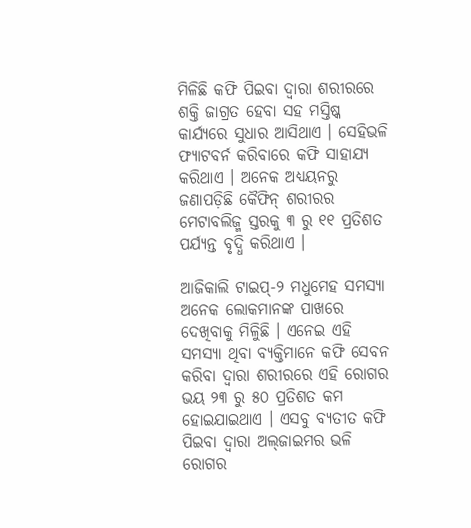ମିଳିଛି କଫି ପିଇବା ଦ୍ୱାରା ଶରୀରରେ ଶକ୍ତି ଜାଗ୍ରତ ହେବା ସହ ମସ୍ତିଷ୍କ କାର୍ଯ୍ୟରେ ସୁଧାର ଆସିଥାଏ । ସେହିଭଳି ଫ୍ୟାଟବର୍ନ କରିବାରେ କଫି ସାହାଯ୍ୟ କରିଥାଏ । ଅନେକ ଅଧ୍ୟୟନରୁ ଜଣାପଡ଼ିଛି କୈଫିନ୍ ଶରୀରର ମେଟାବଲିଜ୍ମ ସ୍ତରକୁ ୩ ରୁ ୧୧ ପ୍ରତିଶତ ପର୍ଯ୍ୟନ୍ତ ବୃଦ୍ଧି କରିଥାଏ ।

ଆଜିକାଲି ଟାଇପ୍‌-୨ ମଧୁମେହ ସମସ୍ୟା ଅନେକ ଲୋକମାନଙ୍କ ପାଖରେ ଦେଖିବାକୁ ମିଳିୁଛି । ଏନେଇ ଏହି ସମସ୍ୟା ଥିବା ବ୍ୟକ୍ତିମାନେ କଫି ସେବନ କରିବା ଦ୍ୱାରା ଶରୀରରେ ଏହି ରୋଗର ଭୟ ୨୩ ରୁ ୫୦ ପ୍ରତିଶତ କମ ହୋଇଯାଇଥାଏ । ଏସବୁ ବ୍ୟତୀତ କଫି ପିଇବା ଦ୍ୱାରା ଅଲ୍‌ଜାଇମର ଭଳି ରୋଗର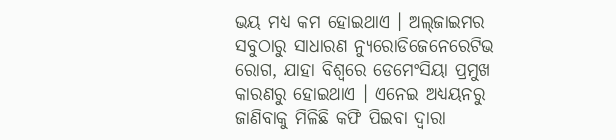ଭୟ ମଧ୍ୟ କମ ହୋଇଥାଏ । ଅଲ୍‌ଜାଇମର ସବୁଠାରୁ ସାଧାରଣ ନ୍ୟୁରୋଡିଜେନେରେଟିଭ ରୋଗ, ଯାହା ବିଶ୍ୱରେ ଡେମେଂସିୟା ପ୍ରମୁଖ କାରଣରୁ ହୋଇଥାଏ । ଏନେଇ ଅଧ୍ୟୟନରୁ ଜାଣିବାକୁ ମିଳିଛି କଫି ପିଇବା ଦ୍ୱାରା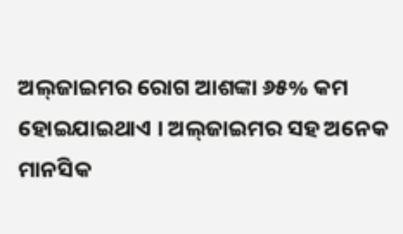ଅଲ୍‌ଜାଇମର ରୋଗ ଆଶଙ୍କା ୬୫% କମ ହୋଇଯାଇଥାଏ । ଅଲ୍‌ଜାଇମର ସହ ଅନେକ ମାନସିକ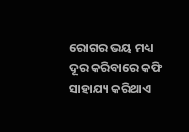ରୋଗର ଭୟ ମଧ୍ୟ ଦୂର କରିବାରେ କଫି ସାହାଯ୍ୟ କରିଥାଏ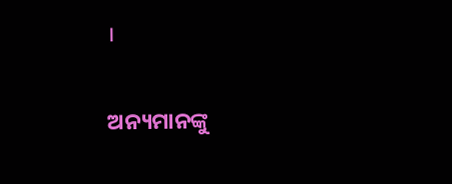।

ଅନ୍ୟମାନଙ୍କୁ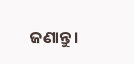ଜଣାନ୍ତୁ।